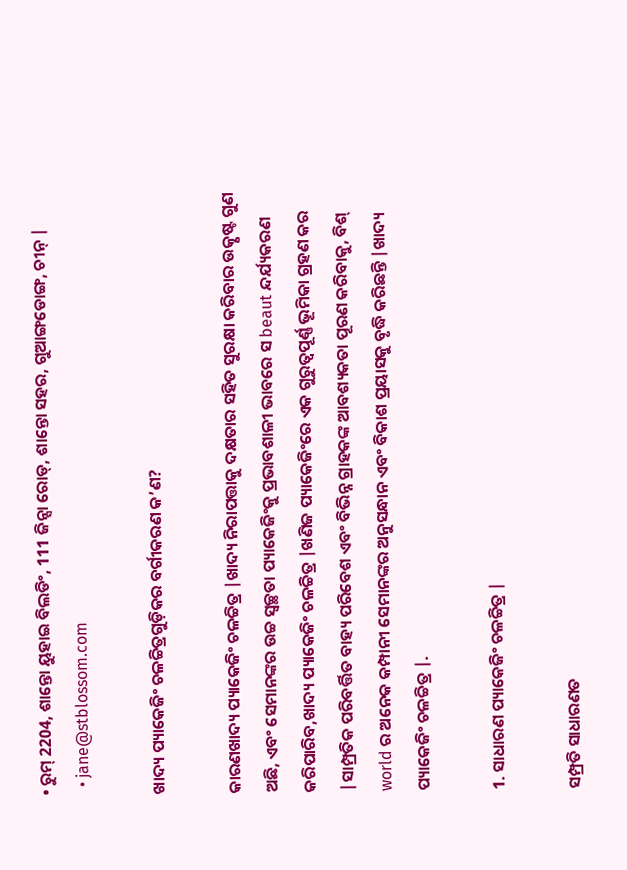• ରୁମ୍ 2204, ଶାନ୍ତୋ ୟୁହାଇ ବିଲଡିଂ, 111 ଜିନ୍ସା ରୋଡ୍, ଶାନ୍ତୋ ସହର, ଗୁଆଙ୍ଗଡୋଙ୍ଗ, ଚୀନ୍ |
  • jane@stblossom.com

ଖାଦ୍ୟ ପ୍ୟାକେଜିଂ ଚଳଚ୍ଚିତ୍ରଗୁଡ଼ିକର ବର୍ଗୀକରଣ କ’ଣ?

କାରଣଖାଦ୍ୟ ପ୍ୟାକେଜିଂ ଚଳଚ୍ଚିତ୍ର |ଖାଦ୍ୟ ନିରାପତ୍ତାକୁ ଦକ୍ଷତାର ସହିତ ସୁରକ୍ଷା କରିବାର ଉତ୍କୃଷ୍ଟ ଗୁଣ ଅଛି, ଏବଂ ସେମାନଙ୍କର ଉଚ୍ଚ ସ୍ୱଚ୍ଛତା ପ୍ୟାକେଜିଂକୁ ପ୍ରଭାବଶାଳୀ ଭାବରେ ସ beaut ନ୍ଦର୍ଯ୍ୟକରଣ କରିପାରିବ,ଖାଦ୍ୟ ପ୍ୟାକେଜିଂ ଚଳଚ୍ଚିତ୍ର |ଖଣିଜ ପ୍ୟାକେଜିଂରେ ଏକ ଗୁରୁତ୍ୱପୂର୍ଣ୍ଣ ଭୂମିକା ଗ୍ରହଣ କର |ସାମ୍ପ୍ରତିକ ପରିବର୍ତ୍ତିତ ବାହ୍ୟ ପରିବେଶ ଏବଂ ବିଭିନ୍ନ ଗ୍ରାହକଙ୍କ ଆବଶ୍ୟକତା ପୂରଣ କରିବାକୁ, ବିଶ୍ world ର ଅନେକ କମ୍ପାନୀ ସେମାନଙ୍କର ଅନୁସନ୍ଧାନ ଏବଂ ବିକାଶ ପ୍ରୟାସକୁ ବୃଦ୍ଧି କରିଛନ୍ତି |ଖାଦ୍ୟ ପ୍ୟାକେଜିଂ ଚଳଚ୍ଚିତ୍ର |.

1. ସାଧାରଣ ପ୍ୟାକେଜିଂ ଚଳଚ୍ଚିତ୍ର |

ସମ୍ପ୍ରତି ସାଧାରଣତ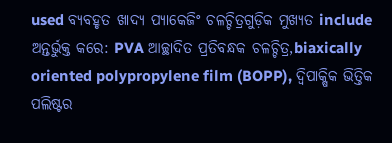used ବ୍ୟବହୃତ ଖାଦ୍ୟ ପ୍ୟାକେଜିଂ ଚଳଚ୍ଚିତ୍ରଗୁଡ଼ିକ ମୁଖ୍ୟତ include ଅନ୍ତର୍ଭୁକ୍ତ କରେ: PVA ଆଚ୍ଛାଦିତ ପ୍ରତିବନ୍ଧକ ଚଳଚ୍ଚିତ୍ର,biaxically oriented polypropylene film (BOPP), ଦ୍ୱିପାକ୍ଷିକ ଭିତ୍ତିକ ପଲିଷ୍ଟର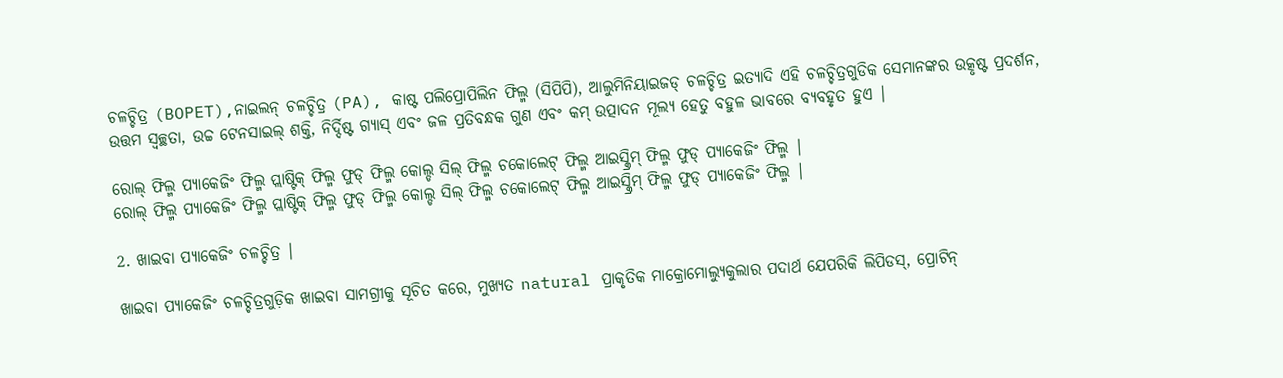ଚଳଚ୍ଚିତ୍ର (BOPET),ନାଇଲନ୍ ଚଳଚ୍ଚିତ୍ର (PA), କାଷ୍ଟ ପଲିପ୍ରୋପିଲିନ ଫିଲ୍ମ (ସିପିପି), ଆଲୁମିନିୟାଇଜଡ୍ ଚଳଚ୍ଚିତ୍ର ଇତ୍ୟାଦି ଏହି ଚଳଚ୍ଚିତ୍ରଗୁଡିକ ସେମାନଙ୍କର ଉତ୍କୃଷ୍ଟ ପ୍ରଦର୍ଶନ, ଉତ୍ତମ ସ୍ୱଚ୍ଛତା, ଉଚ୍ଚ ଟେନସାଇଲ୍ ଶକ୍ତି, ନିର୍ଦ୍ଦିଷ୍ଟ ଗ୍ୟାସ୍ ଏବଂ ଜଳ ପ୍ରତିବନ୍ଧକ ଗୁଣ ଏବଂ କମ୍ ଉତ୍ପାଦନ ମୂଲ୍ୟ ହେତୁ ବହୁଳ ଭାବରେ ବ୍ୟବହୃତ ହୁଏ |

ରୋଲ୍ ଫିଲ୍ମ ପ୍ୟାକେଜିଂ ଫିଲ୍ମ ପ୍ଲାଷ୍ଟିକ୍ ଫିଲ୍ମ ଫୁଡ୍ ଫିଲ୍ମ କୋଲ୍ଡ ସିଲ୍ ଫିଲ୍ମ ଚକୋଲେଟ୍ ଫିଲ୍ମ ଆଇସ୍କ୍ରିମ୍ ଫିଲ୍ମ ଫୁଡ୍ ପ୍ୟାକେଜିଂ ଫିଲ୍ମ |
ରୋଲ୍ ଫିଲ୍ମ ପ୍ୟାକେଜିଂ ଫିଲ୍ମ ପ୍ଲାଷ୍ଟିକ୍ ଫିଲ୍ମ ଫୁଡ୍ ଫିଲ୍ମ କୋଲ୍ଡ ସିଲ୍ ଫିଲ୍ମ ଚକୋଲେଟ୍ ଫିଲ୍ମ ଆଇସ୍କ୍ରିମ୍ ଫିଲ୍ମ ଫୁଡ୍ ପ୍ୟାକେଜିଂ ଫିଲ୍ମ |

2. ଖାଇବା ପ୍ୟାକେଜିଂ ଚଳଚ୍ଚିତ୍ର |

ଖାଇବା ପ୍ୟାକେଜିଂ ଚଳଚ୍ଚିତ୍ରଗୁଡ଼ିକ ଖାଇବା ସାମଗ୍ରୀକୁ ସୂଚିତ କରେ, ମୁଖ୍ୟତ natural ପ୍ରାକୃତିକ ମାକ୍ରୋମୋଲ୍ୟୁକୁଲାର ପଦାର୍ଥ ଯେପରିକି ଲିପିଡସ୍, ପ୍ରୋଟିନ୍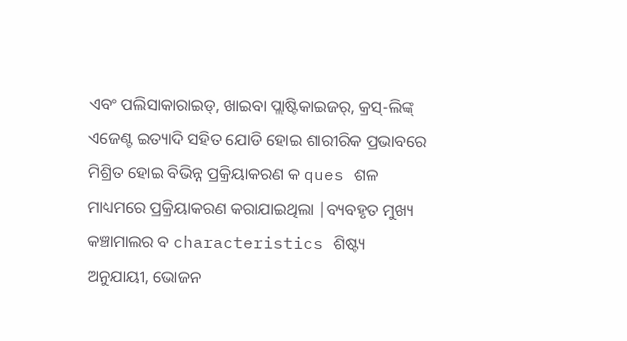ଏବଂ ପଲିସାକାରାଇଡ୍, ଖାଇବା ପ୍ଲାଷ୍ଟିକାଇଜର୍, କ୍ରସ୍-ଲିଙ୍କ୍ ଏଜେଣ୍ଟ ଇତ୍ୟାଦି ସହିତ ଯୋଡି ହୋଇ ଶାରୀରିକ ପ୍ରଭାବରେ ମିଶ୍ରିତ ହୋଇ ବିଭିନ୍ନ ପ୍ରକ୍ରିୟାକରଣ କ ques ଶଳ ମାଧ୍ୟମରେ ପ୍ରକ୍ରିୟାକରଣ କରାଯାଇଥିଲା |ବ୍ୟବହୃତ ମୁଖ୍ୟ କଞ୍ଚାମାଲର ବ characteristics ଶିଷ୍ଟ୍ୟ ଅନୁଯାୟୀ, ଭୋଜନ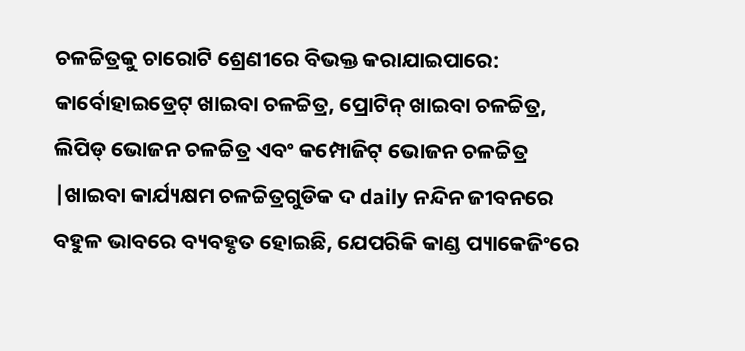ଚଳଚ୍ଚିତ୍ରକୁ ଚାରୋଟି ଶ୍ରେଣୀରେ ବିଭକ୍ତ କରାଯାଇପାରେ: କାର୍ବୋହାଇଡ୍ରେଟ୍ ଖାଇବା ଚଳଚ୍ଚିତ୍ର, ପ୍ରୋଟିନ୍ ଖାଇବା ଚଳଚ୍ଚିତ୍ର, ଲିପିଡ୍ ଭୋଜନ ଚଳଚ୍ଚିତ୍ର ଏବଂ କମ୍ପୋଜିଟ୍ ଭୋଜନ ଚଳଚ୍ଚିତ୍ର |ଖାଇବା କାର୍ଯ୍ୟକ୍ଷମ ଚଳଚ୍ଚିତ୍ରଗୁଡିକ ଦ daily ନନ୍ଦିନ ଜୀବନରେ ବହୁଳ ଭାବରେ ବ୍ୟବହୃତ ହୋଇଛି, ଯେପରିକି କାଣ୍ଡ ପ୍ୟାକେଜିଂରେ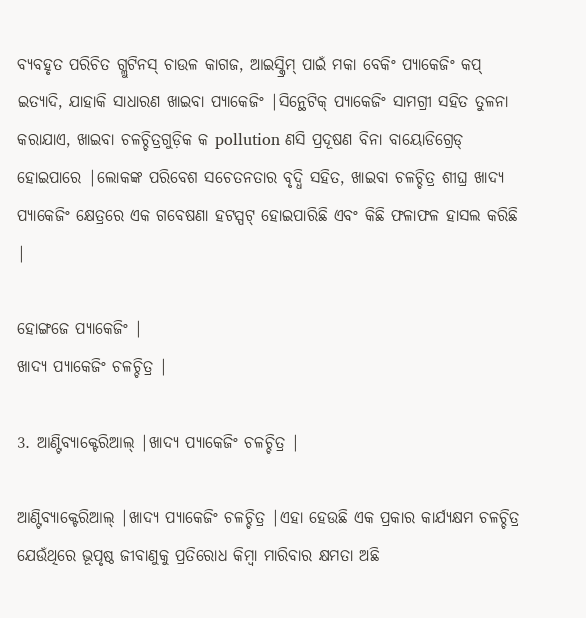ବ୍ୟବହୃତ ପରିଚିତ ଗ୍ଲୁଟିନସ୍ ଚାଉଳ କାଗଜ, ଆଇସ୍କ୍ରିମ୍ ପାଇଁ ମକା ବେକିଂ ପ୍ୟାକେଜିଂ କପ୍ ଇତ୍ୟାଦି, ଯାହାକି ସାଧାରଣ ଖାଇବା ପ୍ୟାକେଜିଂ |ସିନ୍ଥେଟିକ୍ ପ୍ୟାକେଜିଂ ସାମଗ୍ରୀ ସହିତ ତୁଳନା କରାଯାଏ, ଖାଇବା ଚଳଚ୍ଚିତ୍ରଗୁଡ଼ିକ କ pollution ଣସି ପ୍ରଦୂଷଣ ବିନା ବାୟୋଡିଗ୍ରେଡ୍ ହୋଇପାରେ |ଲୋକଙ୍କ ପରିବେଶ ସଚେତନତାର ବୃଦ୍ଧି ସହିତ, ଖାଇବା ଚଳଚ୍ଚିତ୍ର ଶୀଘ୍ର ଖାଦ୍ୟ ପ୍ୟାକେଜିଂ କ୍ଷେତ୍ରରେ ଏକ ଗବେଷଣା ହଟସ୍ପଟ୍ ହୋଇପାରିଛି ଏବଂ କିଛି ଫଳାଫଳ ହାସଲ କରିଛି |

ହୋଙ୍ଗଜେ ପ୍ୟାକେଜିଂ |
ଖାଦ୍ୟ ପ୍ୟାକେଜିଂ ଚଳଚ୍ଚିତ୍ର |

3. ଆଣ୍ଟିବ୍ୟାକ୍ଟେରିଆଲ୍ |ଖାଦ୍ୟ ପ୍ୟାକେଜିଂ ଚଳଚ୍ଚିତ୍ର |

ଆଣ୍ଟିବ୍ୟାକ୍ଟେରିଆଲ୍ |ଖାଦ୍ୟ ପ୍ୟାକେଜିଂ ଚଳଚ୍ଚିତ୍ର |ଏହା ହେଉଛି ଏକ ପ୍ରକାର କାର୍ଯ୍ୟକ୍ଷମ ଚଳଚ୍ଚିତ୍ର ଯେଉଁଥିରେ ଭୂପୃଷ୍ଠ ଜୀବାଣୁକୁ ପ୍ରତିରୋଧ କିମ୍ବା ମାରିବାର କ୍ଷମତା ଅଛି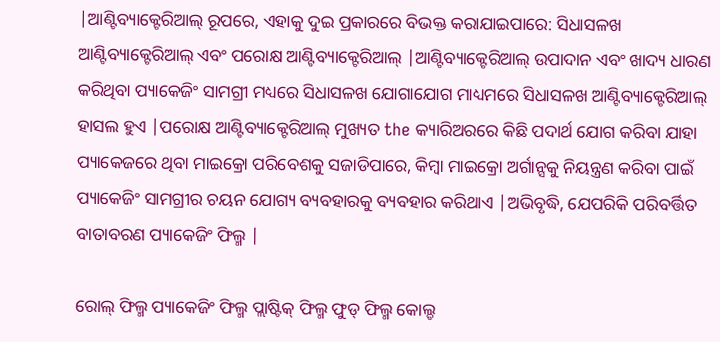|ଆଣ୍ଟିବ୍ୟାକ୍ଟେରିଆଲ୍ ରୂପରେ, ଏହାକୁ ଦୁଇ ପ୍ରକାରରେ ବିଭକ୍ତ କରାଯାଇପାରେ: ସିଧାସଳଖ ଆଣ୍ଟିବ୍ୟାକ୍ଟେରିଆଲ୍ ଏବଂ ପରୋକ୍ଷ ଆଣ୍ଟିବ୍ୟାକ୍ଟେରିଆଲ୍ |ଆଣ୍ଟିବ୍ୟାକ୍ଟେରିଆଲ୍ ଉପାଦାନ ଏବଂ ଖାଦ୍ୟ ଧାରଣ କରିଥିବା ପ୍ୟାକେଜିଂ ସାମଗ୍ରୀ ମଧ୍ୟରେ ସିଧାସଳଖ ଯୋଗାଯୋଗ ମାଧ୍ୟମରେ ସିଧାସଳଖ ଆଣ୍ଟିବ୍ୟାକ୍ଟେରିଆଲ୍ ହାସଲ ହୁଏ |ପରୋକ୍ଷ ଆଣ୍ଟିବ୍ୟାକ୍ଟେରିଆଲ୍ ମୁଖ୍ୟତ the କ୍ୟାରିଅରରେ କିଛି ପଦାର୍ଥ ଯୋଗ କରିବା ଯାହା ପ୍ୟାକେଜରେ ଥିବା ମାଇକ୍ରୋ ପରିବେଶକୁ ସଜାଡିପାରେ, କିମ୍ବା ମାଇକ୍ରୋ ଅର୍ଗାନ୍ସକୁ ନିୟନ୍ତ୍ରଣ କରିବା ପାଇଁ ପ୍ୟାକେଜିଂ ସାମଗ୍ରୀର ଚୟନ ଯୋଗ୍ୟ ବ୍ୟବହାରକୁ ବ୍ୟବହାର କରିଥାଏ |ଅଭିବୃଦ୍ଧି, ଯେପରିକି ପରିବର୍ତ୍ତିତ ବାତାବରଣ ପ୍ୟାକେଜିଂ ଫିଲ୍ମ |

ରୋଲ୍ ଫିଲ୍ମ ପ୍ୟାକେଜିଂ ଫିଲ୍ମ ପ୍ଲାଷ୍ଟିକ୍ ଫିଲ୍ମ ଫୁଡ୍ ଫିଲ୍ମ କୋଲ୍ଡ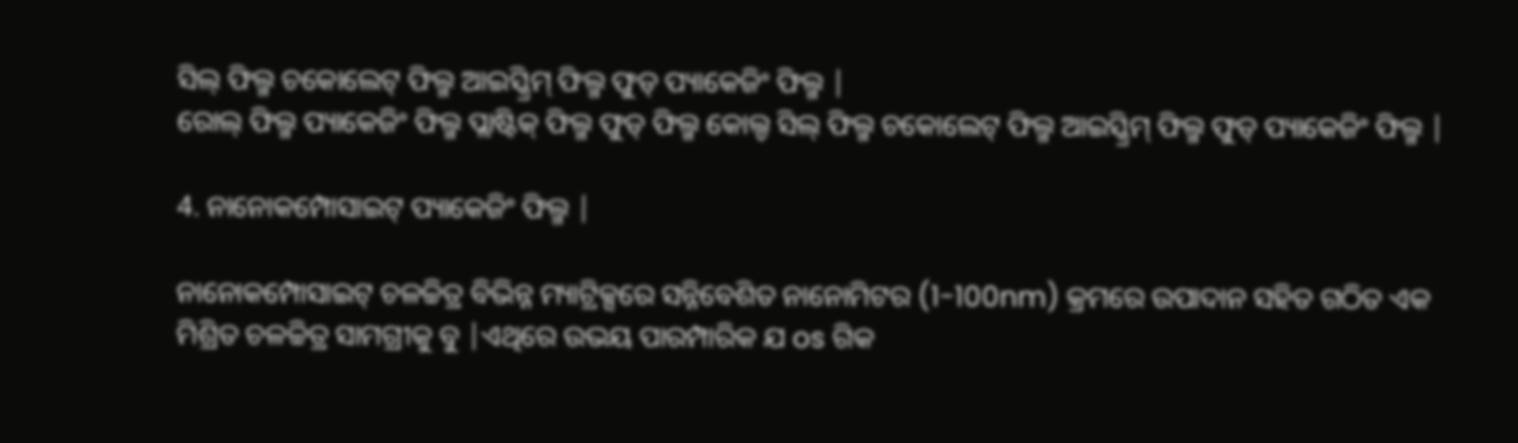ସିଲ୍ ଫିଲ୍ମ ଚକୋଲେଟ୍ ଫିଲ୍ମ ଆଇସ୍କ୍ରିମ୍ ଫିଲ୍ମ ଫୁଡ୍ ପ୍ୟାକେଜିଂ ଫିଲ୍ମ |
ରୋଲ୍ ଫିଲ୍ମ ପ୍ୟାକେଜିଂ ଫିଲ୍ମ ପ୍ଲାଷ୍ଟିକ୍ ଫିଲ୍ମ ଫୁଡ୍ ଫିଲ୍ମ କୋଲ୍ଡ ସିଲ୍ ଫିଲ୍ମ ଚକୋଲେଟ୍ ଫିଲ୍ମ ଆଇସ୍କ୍ରିମ୍ ଫିଲ୍ମ ଫୁଡ୍ ପ୍ୟାକେଜିଂ ଫିଲ୍ମ |

4. ନାନୋକମ୍ପୋସାଇଟ୍ ପ୍ୟାକେଜିଂ ଫିଲ୍ମ |

ନାନୋକମ୍ପୋସାଇଟ୍ ଚଳଚ୍ଚିତ୍ର ବିଭିନ୍ନ ମ୍ୟାଟ୍ରିକ୍ସରେ ସନ୍ନିବେଶିତ ନାନୋମିଟର (1-100nm) କ୍ରମରେ ଉପାଦାନ ସହିତ ଗଠିତ ଏକ ମିଶ୍ରିତ ଚଳଚ୍ଚିତ୍ର ସାମଗ୍ରୀକୁ ବୁ |ଏଥିରେ ଉଭୟ ପାରମ୍ପାରିକ ଯ os ଗିକ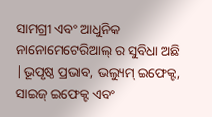ସାମଗ୍ରୀ ଏବଂ ଆଧୁନିକ ନାନୋମେଟେରିଆଲ୍ ର ସୁବିଧା ଅଛି |ଭୂପୃଷ୍ଠ ପ୍ରଭାବ, ଭଲ୍ୟୁମ୍ ଇଫେକ୍ଟ, ସାଇଜ୍ ଇଫେକ୍ଟ ଏବଂ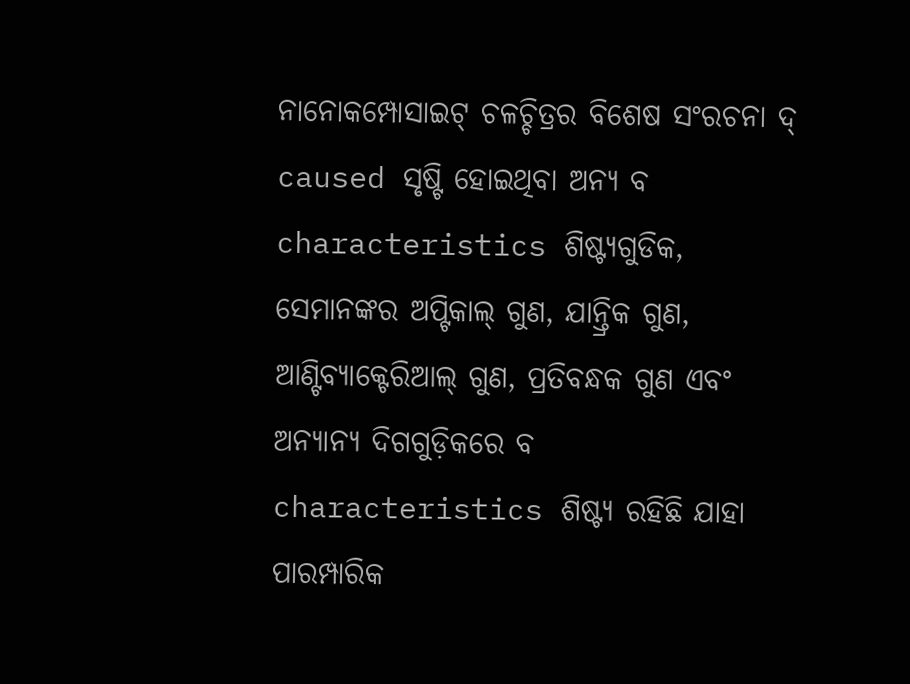ନାନୋକମ୍ପୋସାଇଟ୍ ଚଳଚ୍ଚିତ୍ରର ବିଶେଷ ସଂରଚନା ଦ୍ caused ସୃଷ୍ଟି ହୋଇଥିବା ଅନ୍ୟ ବ characteristics ଶିଷ୍ଟ୍ୟଗୁଡିକ, ସେମାନଙ୍କର ଅପ୍ଟିକାଲ୍ ଗୁଣ, ଯାନ୍ତ୍ରିକ ଗୁଣ, ଆଣ୍ଟିବ୍ୟାକ୍ଟେରିଆଲ୍ ଗୁଣ, ପ୍ରତିବନ୍ଧକ ଗୁଣ ଏବଂ ଅନ୍ୟାନ୍ୟ ଦିଗଗୁଡ଼ିକରେ ବ characteristics ଶିଷ୍ଟ୍ୟ ରହିଛି ଯାହା ପାରମ୍ପାରିକ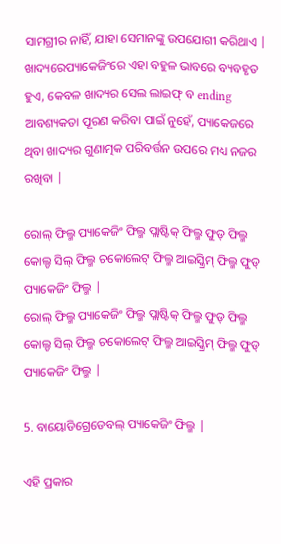ସାମଗ୍ରୀର ନାହିଁ, ଯାହା ସେମାନଙ୍କୁ ଉପଯୋଗୀ କରିଥାଏ | ଖାଦ୍ୟରେପ୍ୟାକେଜିଂରେ ଏହା ବହୁଳ ଭାବରେ ବ୍ୟବହୃତ ହୁଏ, କେବଳ ଖାଦ୍ୟର ସେଲ ଲାଇଫ୍ ବ ending ଆବଶ୍ୟକତା ପୂରଣ କରିବା ପାଇଁ ନୁହେଁ, ପ୍ୟାକେଜରେ ଥିବା ଖାଦ୍ୟର ଗୁଣାତ୍ମକ ପରିବର୍ତ୍ତନ ଉପରେ ମଧ୍ୟ ନଜର ରଖିବା |

ରୋଲ୍ ଫିଲ୍ମ ପ୍ୟାକେଜିଂ ଫିଲ୍ମ ପ୍ଲାଷ୍ଟିକ୍ ଫିଲ୍ମ ଫୁଡ୍ ଫିଲ୍ମ କୋଲ୍ଡ ସିଲ୍ ଫିଲ୍ମ ଚକୋଲେଟ୍ ଫିଲ୍ମ ଆଇସ୍କ୍ରିମ୍ ଫିଲ୍ମ ଫୁଡ୍ ପ୍ୟାକେଜିଂ ଫିଲ୍ମ |
ରୋଲ୍ ଫିଲ୍ମ ପ୍ୟାକେଜିଂ ଫିଲ୍ମ ପ୍ଲାଷ୍ଟିକ୍ ଫିଲ୍ମ ଫୁଡ୍ ଫିଲ୍ମ କୋଲ୍ଡ ସିଲ୍ ଫିଲ୍ମ ଚକୋଲେଟ୍ ଫିଲ୍ମ ଆଇସ୍କ୍ରିମ୍ ଫିଲ୍ମ ଫୁଡ୍ ପ୍ୟାକେଜିଂ ଫିଲ୍ମ |

5. ବାୟୋଡିଗ୍ରେଡେବଲ୍ ପ୍ୟାକେଜିଂ ଫିଲ୍ମ |

ଏହି ପ୍ରକାର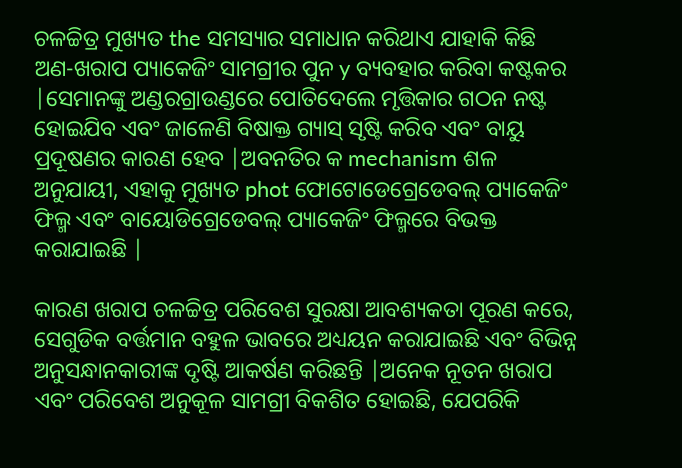ଚଳଚ୍ଚିତ୍ର ମୁଖ୍ୟତ the ସମସ୍ୟାର ସମାଧାନ କରିଥାଏ ଯାହାକି କିଛି ଅଣ-ଖରାପ ପ୍ୟାକେଜିଂ ସାମଗ୍ରୀର ପୁନ y ବ୍ୟବହାର କରିବା କଷ୍ଟକର |ସେମାନଙ୍କୁ ଅଣ୍ଡରଗ୍ରାଉଣ୍ଡରେ ପୋତିଦେଲେ ମୃତ୍ତିକାର ଗଠନ ନଷ୍ଟ ହୋଇଯିବ ଏବଂ ଜାଳେଣି ବିଷାକ୍ତ ଗ୍ୟାସ୍ ସୃଷ୍ଟି କରିବ ଏବଂ ବାୟୁ ପ୍ରଦୂଷଣର କାରଣ ହେବ |ଅବନତିର କ mechanism ଶଳ ଅନୁଯାୟୀ, ଏହାକୁ ମୁଖ୍ୟତ phot ଫୋଟୋଡେଗ୍ରେଡେବଲ୍ ପ୍ୟାକେଜିଂ ଫିଲ୍ମ ଏବଂ ବାୟୋଡିଗ୍ରେଡେବଲ୍ ପ୍ୟାକେଜିଂ ଫିଲ୍ମରେ ବିଭକ୍ତ କରାଯାଇଛି |

କାରଣ ଖରାପ ଚଳଚ୍ଚିତ୍ର ପରିବେଶ ସୁରକ୍ଷା ଆବଶ୍ୟକତା ପୂରଣ କରେ, ସେଗୁଡିକ ବର୍ତ୍ତମାନ ବହୁଳ ଭାବରେ ଅଧ୍ୟୟନ କରାଯାଇଛି ଏବଂ ବିଭିନ୍ନ ଅନୁସନ୍ଧାନକାରୀଙ୍କ ଦୃଷ୍ଟି ଆକର୍ଷଣ କରିଛନ୍ତି |ଅନେକ ନୂତନ ଖରାପ ଏବଂ ପରିବେଶ ଅନୁକୂଳ ସାମଗ୍ରୀ ବିକଶିତ ହୋଇଛି, ଯେପରିକି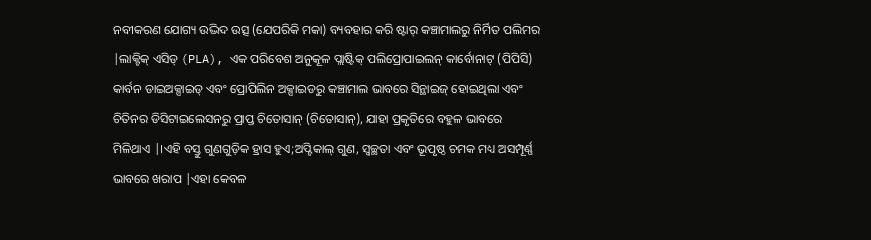ନବୀକରଣ ଯୋଗ୍ୟ ଉଦ୍ଭିଦ ଉତ୍ସ (ଯେପରିକି ମକା) ବ୍ୟବହାର କରି ଷ୍ଟାର୍ କଞ୍ଚାମାଲରୁ ନିର୍ମିତ ପଲିମର |ଲାକ୍ଟିକ୍ ଏସିଡ୍ (PLA), ଏକ ପରିବେଶ ଅନୁକୂଳ ପ୍ଲାଷ୍ଟିକ୍ ପଲିପ୍ରୋପାଇଲନ୍ କାର୍ବୋନାଟ୍ (ପିପିସି) କାର୍ବନ ଡାଇଅକ୍ସାଇଡ୍ ଏବଂ ପ୍ରୋପିଲିନ ଅକ୍ସାଇଡରୁ କଞ୍ଚାମାଲ ଭାବରେ ସିନ୍ଥାଇଜ୍ ହୋଇଥିଲା ଏବଂ ଚିତିନର ଡିସିଟାଇଲେସନରୁ ପ୍ରାପ୍ତ ଚିତୋସାନ୍ (ଚିତୋସାନ୍), ଯାହା ପ୍ରକୃତିରେ ବହୁଳ ଭାବରେ ମିଳିଥାଏ |।ଏହି ବସ୍ତୁ ଗୁଣଗୁଡ଼ିକ ହ୍ରାସ ହୁଏ;ଅପ୍ଟିକାଲ୍ ଗୁଣ, ସ୍ୱଚ୍ଛତା ଏବଂ ଭୂପୃଷ୍ଠ ଚମକ ମଧ୍ୟ ଅସମ୍ପୂର୍ଣ୍ଣ ଭାବରେ ଖରାପ |ଏହା କେବଳ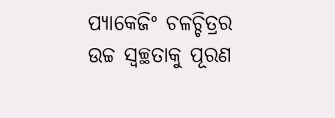ପ୍ୟାକେଜିଂ ଚଳଚ୍ଚିତ୍ରର ଉଚ୍ଚ ସ୍ୱଚ୍ଛତାକୁ ପୂରଣ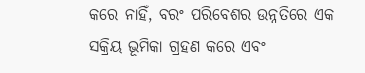କରେ ନାହିଁ, ବରଂ ପରିବେଶର ଉନ୍ନତିରେ ଏକ ସକ୍ରିୟ ଭୂମିକା ଗ୍ରହଣ କରେ ଏବଂ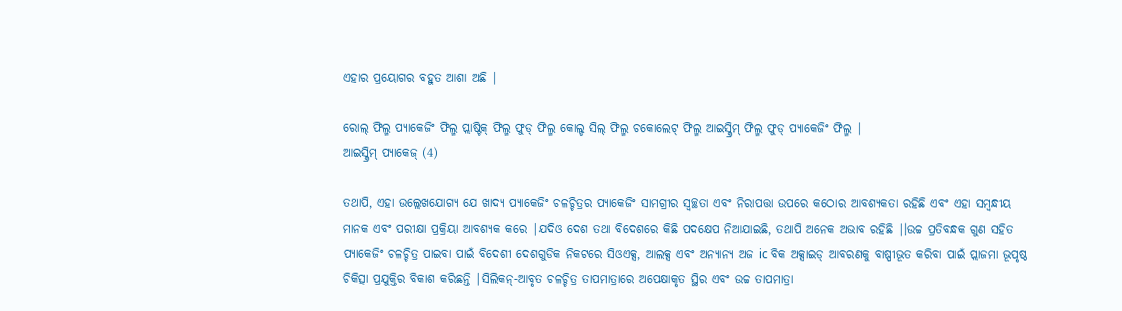ଏହାର ପ୍ରୟୋଗର ବହୁତ ଆଶା ଅଛି |

ରୋଲ୍ ଫିଲ୍ମ ପ୍ୟାକେଜିଂ ଫିଲ୍ମ ପ୍ଲାଷ୍ଟିକ୍ ଫିଲ୍ମ ଫୁଡ୍ ଫିଲ୍ମ କୋଲ୍ଡ ସିଲ୍ ଫିଲ୍ମ ଚକୋଲେଟ୍ ଫିଲ୍ମ ଆଇସ୍କ୍ରିମ୍ ଫିଲ୍ମ ଫୁଡ୍ ପ୍ୟାକେଜିଂ ଫିଲ୍ମ |
ଆଇସ୍କ୍ରିମ୍ ପ୍ୟାକେଜ୍ (4)

ତଥାପି, ଏହା ଉଲ୍ଲେଖଯୋଗ୍ୟ ଯେ ଖାଦ୍ୟ ପ୍ୟାକେଜିଂ ଚଳଚ୍ଚିତ୍ରର ପ୍ୟାକେଜିଂ ସାମଗ୍ରୀର ସ୍ୱଚ୍ଛତା ଏବଂ ନିରାପତ୍ତା ଉପରେ କଠୋର ଆବଶ୍ୟକତା ରହିଛି ଏବଂ ଏହା ସମ୍ବନ୍ଧୀୟ ମାନକ ଏବଂ ପରୀକ୍ଷା ପ୍ରକ୍ରିୟା ଆବଶ୍ୟକ କରେ |ଯଦିଓ ଦେଶ ତଥା ବିଦେଶରେ କିଛି ପଦକ୍ଷେପ ନିଆଯାଇଛି, ତଥାପି ଅନେକ ଅଭାବ ରହିଛି |।ଉଚ୍ଚ ପ୍ରତିବନ୍ଧକ ଗୁଣ ସହିତ ପ୍ୟାକେଜିଂ ଚଳଚ୍ଚିତ୍ର ପାଇବା ପାଇଁ ବିଦେଶୀ ଦେଶଗୁଡିକ ନିକଟରେ ସିଓଏକ୍ସ, ଆଲକ୍ସ ଏବଂ ଅନ୍ୟାନ୍ୟ ଅଜ ic ବିକ ଅକ୍ସାଇଡ୍ ଆବରଣକୁ ବାଷ୍ପୀଭୂତ କରିବା ପାଇଁ ପ୍ଲାଜମା ଭୂପୃଷ୍ଠ ଚିକିତ୍ସା ପ୍ରଯୁକ୍ତିର ବିକାଶ କରିଛନ୍ତି |ସିଲିକନ୍-ଆବୃତ ଚଳଚ୍ଚିତ୍ର ତାପମାତ୍ରାରେ ଅପେକ୍ଷାକୃତ ସ୍ଥିର ଏବଂ ଉଚ୍ଚ ତାପମାତ୍ରା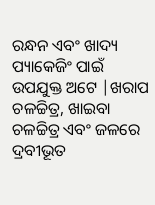ରନ୍ଧନ ଏବଂ ଖାଦ୍ୟ ପ୍ୟାକେଜିଂ ପାଇଁ ଉପଯୁକ୍ତ ଅଟେ |ଖରାପ ଚଳଚ୍ଚିତ୍ର, ଖାଇବା ଚଳଚ୍ଚିତ୍ର ଏବଂ ଜଳରେ ଦ୍ରବୀଭୂତ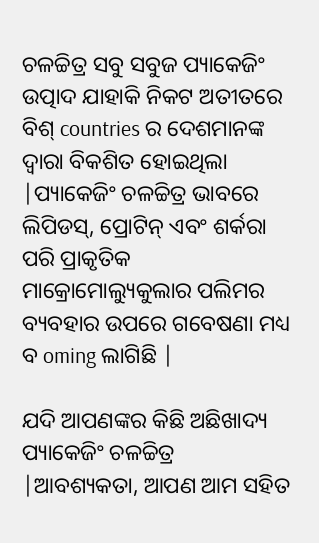ଚଳଚ୍ଚିତ୍ର ସବୁ ସବୁଜ ପ୍ୟାକେଜିଂ ଉତ୍ପାଦ ଯାହାକି ନିକଟ ଅତୀତରେ ବିଶ୍ countries ର ଦେଶମାନଙ୍କ ଦ୍ୱାରା ବିକଶିତ ହୋଇଥିଲା |ପ୍ୟାକେଜିଂ ଚଳଚ୍ଚିତ୍ର ଭାବରେ ଲିପିଡସ୍, ପ୍ରୋଟିନ୍ ଏବଂ ଶର୍କରା ପରି ପ୍ରାକୃତିକ ମାକ୍ରୋମୋଲ୍ୟୁକୁଲାର ପଲିମର ବ୍ୟବହାର ଉପରେ ଗବେଷଣା ମଧ୍ୟ ବ oming ଲାଗିଛି |

ଯଦି ଆପଣଙ୍କର କିଛି ଅଛିଖାଦ୍ୟ ପ୍ୟାକେଜିଂ ଚଳଚ୍ଚିତ୍ର |ଆବଶ୍ୟକତା, ଆପଣ ଆମ ସହିତ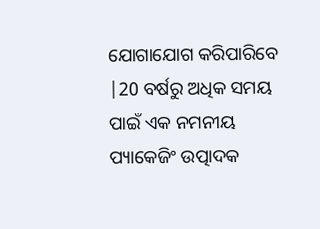ଯୋଗାଯୋଗ କରିପାରିବେ |20 ବର୍ଷରୁ ଅଧିକ ସମୟ ପାଇଁ ଏକ ନମନୀୟ ପ୍ୟାକେଜିଂ ଉତ୍ପାଦକ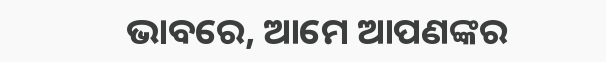ଭାବରେ, ଆମେ ଆପଣଙ୍କର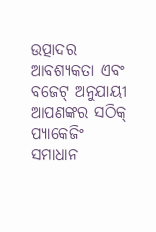ଉତ୍ପାଦର ଆବଶ୍ୟକତା ଏବଂ ବଜେଟ୍ ଅନୁଯାୟୀ ଆପଣଙ୍କର ସଠିକ୍ ପ୍ୟାକେଜିଂ ସମାଧାନ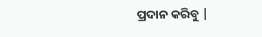ପ୍ରଦାନ କରିବୁ |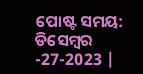ପୋଷ୍ଟ ସମୟ: ଡିସେମ୍ବର -27-2023 |